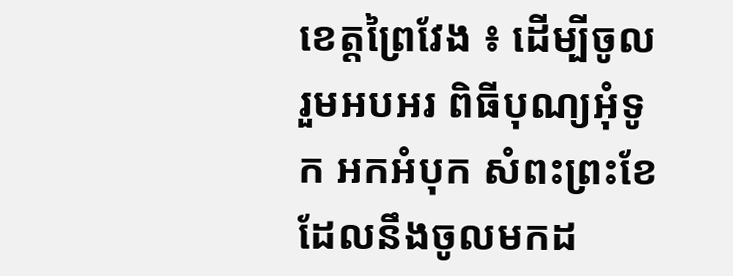ខេត្តព្រៃវែង ៖ ដើម្បីចូលរួមអបអរ ពិធីបុណ្យអុំទូក អកអំបុក សំពះព្រះខែ ដែលនឹងចូលមកដ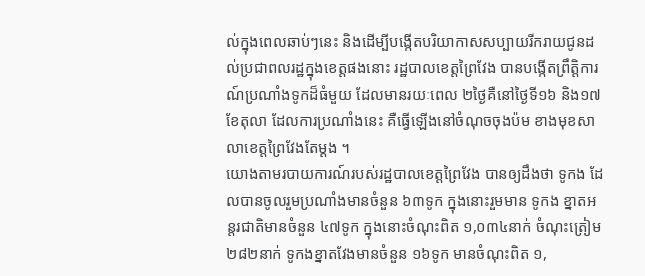ល់ក្នុងពេលឆាប់ៗនេះ និងដើម្បីបង្កើតបរិយាកាសសប្បាយរីករាយជូនដល់ប្រជាពលរដ្ឋក្នុងខេត្តផងនោះ រដ្ឋបាលខេត្តព្រៃវែង បានបង្កើតព្រឹត្តិការណ៍ប្រណាំងទូកដ៏ធំមួយ ដែលមានរយៈពេល ២ថ្ងៃគឺនៅថ្ងៃទី១៦ និង១៧ ខែតុលា ដែលការប្រណាំងនេះ គឺធ្វើឡើងនៅចំណុចចុងប៉ម ខាងមុខសាលាខេត្តព្រៃវែងតែម្ដង ។
យោងតាមរបាយការណ៍របស់រដ្ឋបាលខេត្តព្រៃវែង បានឲ្យដឹងថា ទូកង ដែលបានចូលរួមប្រណាំងមានចំនួន ៦៣ទូក ក្នុងនោះរួមមាន ទូកង ខ្នាតអន្តរជាតិមានចំនួន ៤៧ទូក ក្នុងនោះចំណុះពិត ១,០៣៤នាក់ ចំណុះត្រៀម ២៨២នាក់ ទូកងខ្នាតវែងមានចំនួន ១៦ទូក មានចំណុះពិត ១,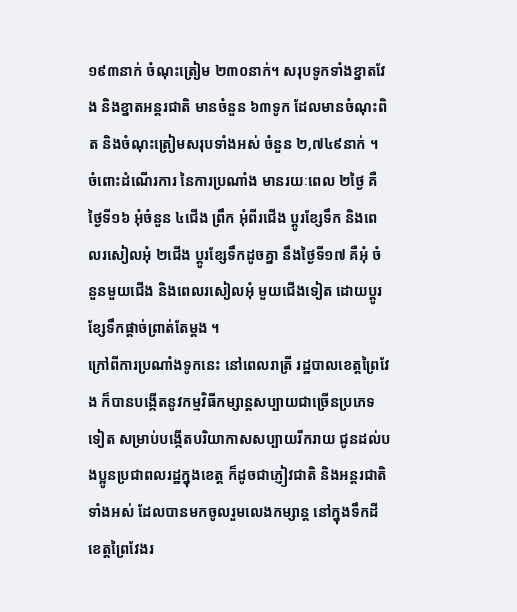១៩៣នាក់ ចំណុះត្រៀម ២៣០នាក់។ សរុបទូកទាំងខ្នាតវែង និងខ្នាតអន្តរជាតិ មានចំនួន ៦៣ទូក ដែលមានចំណុះពិត និងចំណុះត្រៀមសរុបទាំងអស់ ចំនួន ២,៧៤៩នាក់ ។
ចំពោះដំណើរការ នៃការប្រណាំង មានរយៈពេល ២ថ្ងៃ គឺថ្ងៃទី១៦ អុំចំនួន ៤ជើង ព្រឹក អុំពីរជើង ប្ដូរខ្សែទឹក និងពេលរសៀលអុំ ២ជើង ប្ដូរខ្សែទឹកដូចគ្នា នឹងថ្ងៃទី១៧ គឺអុំ ចំនួនមួយជើង និងពេលរសៀលអុំ មួយជើងទៀត ដោយប្ដូរខ្សែទឹកផ្តាច់ព្រាត់តែម្តង ។
ក្រៅពីការប្រណាំងទូកនេះ នៅពេលរាត្រី រដ្ឋបាលខេត្តព្រៃវែង ក៏បានបង្កើតនូវកម្មវិធីកម្សាន្តសប្បាយជាច្រើនប្រភេទទៀត សម្រាប់បង្កើតបរិយាកាសសប្បាយរីករាយ ជូនដល់បងប្អូនប្រជាពលរដ្ឋក្នុងខេត្ត ក៏ដូចជាភ្ញៀវជាតិ និងអន្តរជាតិទាំងអស់ ដែលបានមកចូលរួមលេងកម្សាន្ត នៅក្នុងទឹកដីខេត្តព្រៃវែងរ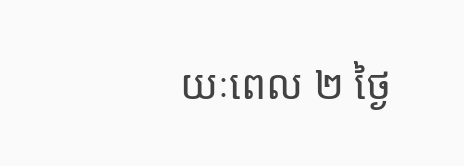យៈពេល ២ ថ្ងៃ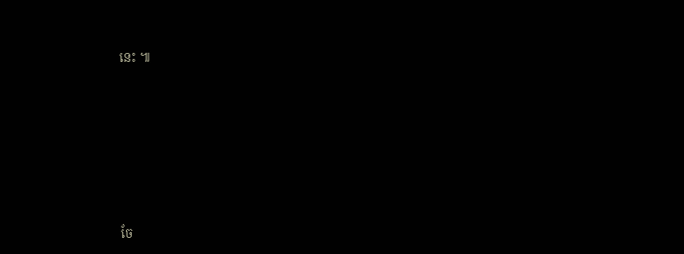នេះ ៕










ចែ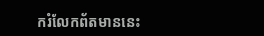ករំលែកព័តមាននេះ